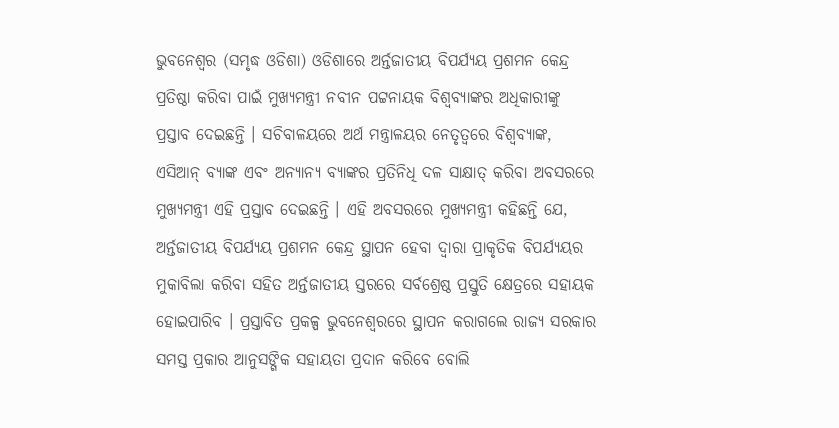ଭୁବନେଶ୍ୱର (ସମୃଦ୍ଧ ଓଡିଶା) ଓଡିଶାରେ ଅର୍ନ୍ତଜାତୀୟ ବିପର୍ଯ୍ୟୟ ପ୍ରଶମନ କେନ୍ଦ୍ର ପ୍ରତିଷ୍ଠା କରିବା ପାଇଁ ମୁଖ୍ୟମନ୍ତ୍ରୀ ନବୀନ ପଟ୍ଟନାୟକ ବିଶ୍ୱବ୍ୟାଙ୍କର ଅଧିକାରୀଙ୍କୁ ପ୍ରସ୍ତାବ ଦେଇଛନ୍ତି । ସଚିବାଳୟରେ ଅର୍ଥ ମନ୍ତ୍ରାଳୟର ନେତୃତ୍ୱରେ ବିଶ୍ୱବ୍ୟାଙ୍କ, ଏସିଆନ୍ ବ୍ୟାଙ୍କ ଏବଂ ଅନ୍ୟାନ୍ୟ ବ୍ୟାଙ୍କର ପ୍ରତିନିଧି ଦଳ ସାକ୍ଷାତ୍ କରିବା ଅବସରରେ ମୁଖ୍ୟମନ୍ତ୍ରୀ ଏହି ପ୍ରସ୍ତାବ ଦେଇଛନ୍ତି । ଏହି ଅବସରରେ ମୁଖ୍ୟମନ୍ତ୍ରୀ କହିଛନ୍ତି ଯେ, ଅର୍ନ୍ତଜାତୀୟ ବିପର୍ଯ୍ୟୟ ପ୍ରଶମନ କେନ୍ଦ୍ର ସ୍ଥାପନ ହେବା ଦ୍ୱାରା ପ୍ରାକୃତିକ ବିପର୍ଯ୍ୟୟର ମୁକାବିଲା କରିବା ସହିତ ଅର୍ନ୍ତଜାତୀୟ ସ୍ତରରେ ସର୍ବଶ୍ରେଷ୍ଠ ପ୍ରସ୍ତୁତି କ୍ଷେତ୍ରରେ ସହାୟକ ହୋଇପାରିବ । ପ୍ରସ୍ତାବିତ ପ୍ରକଳ୍ପ ଭୁବନେଶ୍ୱରରେ ସ୍ଥାପନ କରାଗଲେ ରାଜ୍ୟ ସରକାର ସମସ୍ତ ପ୍ରକାର ଆନୁସଙ୍ଗିକ ସହାୟତା ପ୍ରଦାନ କରିବେ ବୋଲି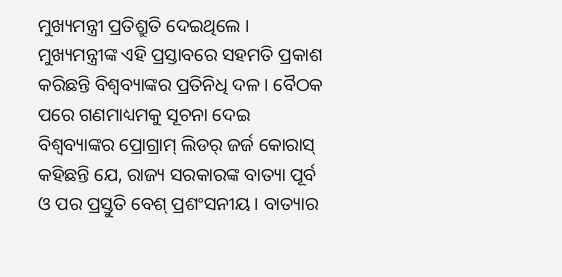ମୁଖ୍ୟମନ୍ତ୍ରୀ ପ୍ରତିଶ୍ରୁତି ଦେଇଥିଲେ । ମୁଖ୍ୟମନ୍ତ୍ରୀଙ୍କ ଏହି ପ୍ରସ୍ତାବରେ ସହମତି ପ୍ରକାଶ କରିଛନ୍ତି ବିଶ୍ୱବ୍ୟାଙ୍କର ପ୍ରତିନିଧି ଦଳ । ବୈଠକ ପରେ ଗଣମାଧ୍ୟମକୁ ସୂଚନା ଦେଇ ବିଶ୍ୱବ୍ୟାଙ୍କର ପ୍ରୋଗ୍ରାମ୍ ଲିଡର୍ ଜର୍ଜ କୋରାସ୍ କହିଛନ୍ତି ଯେ, ରାଜ୍ୟ ସରକାରଙ୍କ ବାତ୍ୟା ପୂର୍ବ ଓ ପର ପ୍ରସ୍ତୁତି ବେଶ୍ ପ୍ରଶଂସନୀୟ । ବାତ୍ୟାର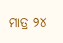ମାତ୍ର ୨୪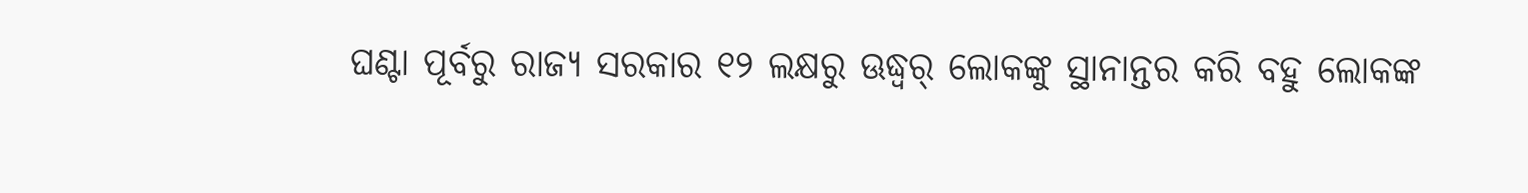ଘଣ୍ଟା ପୂର୍ବରୁ ରାଜ୍ୟ ସରକାର ୧୨ ଲକ୍ଷରୁ ଊଦ୍ଧ୍ୱର୍ ଲୋକଙ୍କୁ ସ୍ଥାନାନ୍ତର କରି ବହୁ ଲୋକଙ୍କ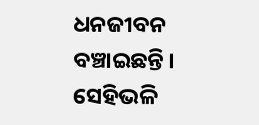ଧନଜୀବନ ବଞ୍ଚାଇଛନ୍ତି । ସେହିଭଳି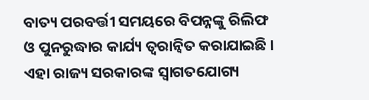ବାତ୍ୟ ପରବର୍ତ୍ତୀ ସମୟରେ ବିପନ୍ନଙ୍କୁ ରିଲିଫ ଓ ପୁନରୁଦ୍ଧାର କାର୍ଯ୍ୟ ତ୍ୱରାନ୍ୱିତ କରାଯାଇଛି । ଏହା ରାଜ୍ୟ ସରକାରଙ୍କ ସ୍ୱାଗତଯୋଗ୍ୟ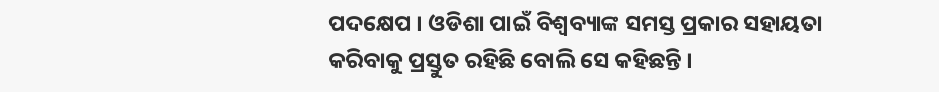ପଦକ୍ଷେପ । ଓଡିଶା ପାଇଁ ବିଶ୍ୱବ୍ୟାଙ୍କ ସମସ୍ତ ପ୍ରକାର ସହାୟତା କରିବାକୁ ପ୍ରସ୍ତୁତ ରହିଛି ବୋଲି ସେ କହିଛନ୍ତି ।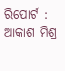ରିପୋର୍ଟ : ଆକାଶ ମିଶ୍ର